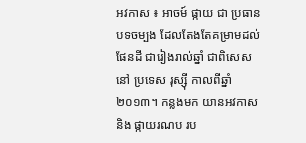អវកាស ៖ អាចម៍ ផ្កាយ ជា ប្រធានបទចម្បង ដែលតែងតែគម្រាមដល់ផែនដី ជារៀងរាល់ឆ្នាំ ជាពិសេសនៅ ប្រទេស រុស្ស៊ី កាលពីឆ្នាំ ២០១៣។ កន្លងមក យានអវកាស និង ផ្កាយរណប រប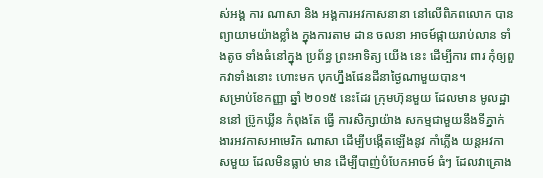ស់អង្គ ការ ណាសា និង អង្គការអវកាសនានា នៅលើពិភពលោក បាន ព្យាយាមយ៉ាងខ្លាំង ក្នុងការតាម ដាន ចលនា អាចម៍ផ្កាយរាប់លាន ទាំងតូច ទាំងធំនៅក្នុង ប្រព័ន្ធ ព្រះអាទិត្យ យើង នេះ ដើម្បីការ ពារ កុំឲ្យពួកវាទាំងនោះ ហោះមក បុកហ្នឹងផែនដីនាថ្ងៃណាមួយបាន។
សម្រាប់ខែកញ្ញា ឆ្នាំ ២០១៥ នេះដែរ ក្រុមហ៊ុនមួយ ដែលមាន មូលដ្ឋាននៅ ប្រ៊ូកឃ្លីន កំពុងតែ ធ្វើ ការសិក្សាយ៉ាង សកម្មជាមួយនឹងទីភ្នាក់ងារអវកាសអាមេរិក ណាសា ដើម្បីបង្កើតឡើងនូវ កាំភ្លើង យន្តអវកាសមួយ ដែលមិនធ្លាប់ មាន ដើម្បីបាញ់បំបែកអាចម៍ ធំៗ ដែលវាគ្រោង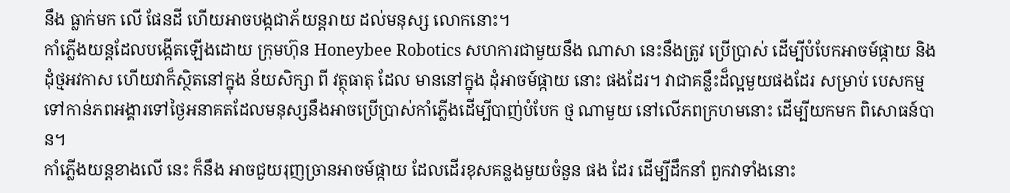នឹង ធ្លាក់មក លើ ផែនដី ហើយអាចបង្កជាភ័យន្តរាយ ដល់មនុស្ស លោកនោះ។
កាំភ្លើងយន្តដែលបង្កើតឡើងដោយ ក្រុមហ៊ុន Honeybee Robotics សហការជាមួយនឹង ណាសា នេះនឹងត្រូវ ប្រើប្រាស់ ដើម្បីបំបែកអាចម៍ផ្កាយ និង ដុំថ្មអវកាស ហើយវាក៏ស្ថិតនៅក្នុង ន័យសិក្សា ពី វត្ថុធាតុ ដែល មាននៅក្នុង ដុំអាចម៍ផ្កាយ នោះ ផងដែរ។ វាជាគន្លឹះដ៏ល្អមួយផងដែរ សម្រាប់ បេសកម្ម ទៅកាន់ភពអង្គារទៅថ្ងៃអនាគតដែលមនុស្សនឹងអាចប្រើប្រាស់កាំភ្លើងដើម្បីបាញ់បំបែក ថ្ម ណាមួយ នៅលើភពក្រហមនោះ ដើម្បីយកមក ពិសោធន៍បាន។
កាំភ្លើងយន្តខាងលើ នេះ ក៏នឹង អាចជួយរុញច្រានអាចម៍ផ្កាយ ដែលដើរខុសគន្លងមួយចំនួន ផង ដែរ ដើម្បីដឹកនាំ ពួកវាទាំងនោះ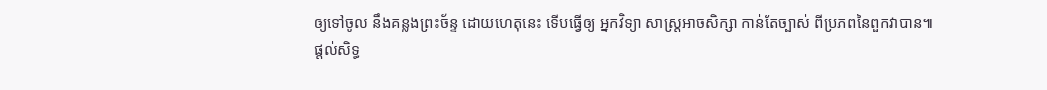ឲ្យទៅចូល នឹងគន្លងព្រះច័ន្ទ ដោយហេតុនេះ ទើបធ្វើឲ្យ អ្នកវិទ្យា សាស្ត្រអាចសិក្សា កាន់តែច្បាស់ ពីប្រភពនៃពួកវាបាន៕
ផ្តល់សិទ្ធ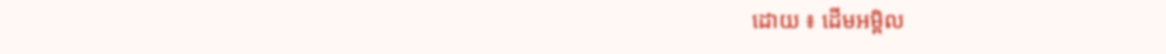ដោយ ៖ ដើមអម្ពិល